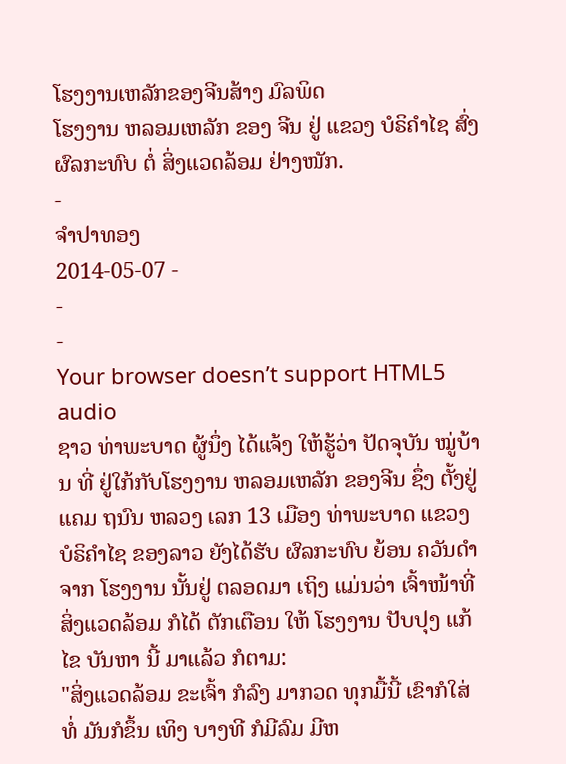ໂຮງງານເຫລັກຂອງຈີນສ້າງ ມົລພິດ
ໂຮງງານ ຫລອມເຫລັກ ຂອງ ຈີນ ຢູ່ ແຂວງ ບໍຣິຄໍາໄຊ ສົ່ງ ຜົລກະທົບ ຕໍ່ ສິ່ງແວດລ້ອມ ຢ່າງໜັກ.
-
ຈໍາປາທອງ
2014-05-07 -
-
-
Your browser doesn’t support HTML5 audio
ຊາວ ທ່າພະບາດ ຜູ້ນຶ່ງ ໄດ້ແຈ້ງ ໃຫ້ຮູ້ວ່າ ປັດຈຸບັນ ໝູ່ບ້ານ ທີ່ ຢູ່ໃກ້ກັບໂຮງງານ ຫລອມເຫລັກ ຂອງຈີນ ຊຶ່ງ ຕັ້ງຢູ່ແຄມ ຖນົນ ຫລວງ ເລກ 13 ເມືອງ ທ່າພະບາດ ແຂວງ ບໍຣິຄໍາໄຊ ຂອງລາວ ຍັງໄດ້ຮັບ ຜົລກະທົບ ຍ້ອນ ຄວັນດໍາ ຈາກ ໂຮງງານ ນັ້ນຢູ່ ຕລອດມາ ເຖິງ ແມ່ນວ່າ ເຈົ້າໜ້າທີ່ ສິ່ງແວດລ້ອມ ກໍໄດ້ ຕັກເຕືອນ ໃຫ້ ໂຮງງານ ປັບປຸງ ແກ້ໄຂ ບັນຫາ ນີ້ ມາແລ້ວ ກໍຕາມ:
"ສິ່ງແວດລ້ອມ ຂະເຈົ້າ ກໍລົງ ມາກວດ ທຸກມື້ນີ້ ເຂົາກໍໃສ່ ທໍ່ ມັນກໍຂຶ້ນ ເທິງ ບາງທີ ກໍມີລົມ ມີຫ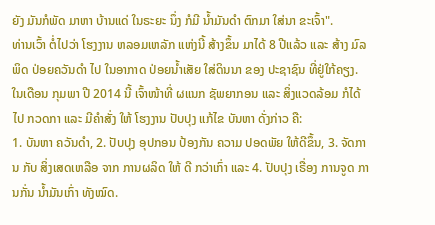ຍັງ ມັນກໍພັດ ມາຫາ ບ້ານແດ່ ໃນຣະຍະ ນຶ່ງ ກໍມີ ນໍ້າມັນດໍາ ຕົກມາ ໃສ່ນາ ຂະເຈົ້າ".
ທ່ານເວົ້າ ຕໍ່ໄປວ່າ ໂຮງງານ ຫລອມເຫລັກ ແຫ່ງນີ້ ສ້າງຂຶ້ນ ມາໄດ້ 8 ປີແລ້ວ ແລະ ສ້າງ ມົລພິດ ປ່ອຍຄວັນດໍາ ໄປ ໃນອາກາດ ປ່ອຍນໍ້າເສັຍ ໃສ່ດິນນາ ຂອງ ປະຊາຊົນ ທີ່ຢູ່ໃກ້ຄຽງ.
ໃນເດືອນ ກຸມພາ ປີ 2014 ນີ້ ເຈົ້າໜ້າທີ່ ຜແນກ ຊັພຍາກອນ ແລະ ສິ່ງແວດລ້ອມ ກໍໄດ້ໄປ ກວດກາ ແລະ ມີຄໍາສັ່ງ ໃຫ້ ໂຮງງານ ປັບປຸງ ແກ້ໄຂ ບັນຫາ ດັ່ງກ່າວ ຄື:
1. ບັນຫາ ຄວັນດໍາ, 2. ປັບປຸງ ອຸປກອນ ປ້ອງກັນ ຄວາມ ປອດພັຍ ໃຫ້ດີຂຶ້ນ, 3. ຈັດການ ກັບ ສິ່ງເສດເຫລືອ ຈາກ ການຜລິດ ໃຫ້ ດີ ກວ່າເກົ່າ ແລະ 4. ປັບປຸງ ເຣື່ອງ ການຈູດ ການກັ່ນ ນໍ້າມັນເກົ່າ ທັງໝົດ.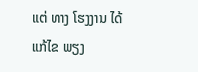ແຕ່ ທາງ ໂຮງງານ ໄດ້ ແກ້ໄຂ ພຽງ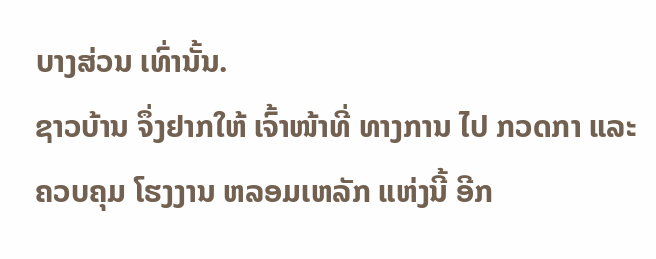ບາງສ່ວນ ເທົ່ານັ້ນ.
ຊາວບ້ານ ຈຶ່ງຢາກໃຫ້ ເຈົ້າໜ້າທີ່ ທາງການ ໄປ ກວດກາ ແລະ ຄວບຄຸມ ໂຮງງານ ຫລອມເຫລັກ ແຫ່ງນີ້ ອີກ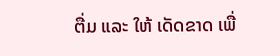ຕື່ມ ແລະ ໃຫ້ ເດັດຂາດ ເພື່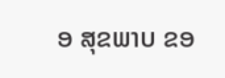ອ ສຸຂພາບ ຂອ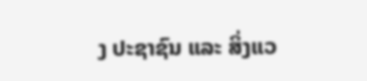ງ ປະຊາຊົນ ແລະ ສິ່ງແວ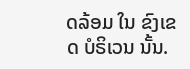ດລ້ອມ ໃນ ຂົງເຂດ ບໍຣິເວນ ນັ້ນ.